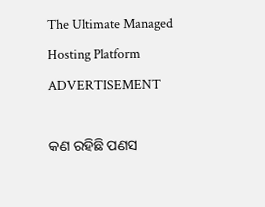The Ultimate Managed Hosting Platform
ADVERTISEMENT

କଣ ରହିଛି ପଣସ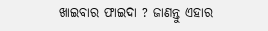ଖାଇବାର ଫାଇଦା ? ଜାଣନ୍ତୁ ଏହାର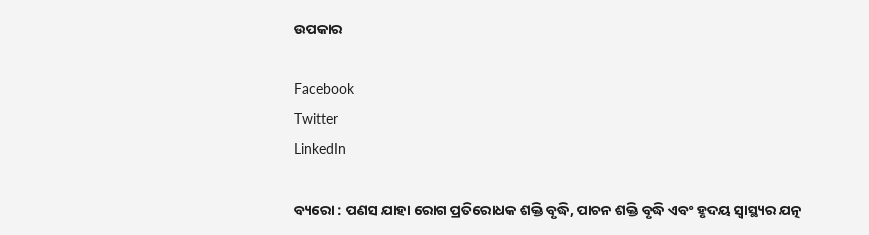ଉପକାର

Facebook
Twitter
LinkedIn

ବ୍ୟରୋ : ପଣସ ଯାହା ରୋଗ ପ୍ରତିରୋଧକ ଶକ୍ତି ବୃଦ୍ଧି, ପାଚନ ଶକ୍ତି ବୃଦ୍ଧି ଏବଂ ହୃଦୟ ସ୍ୱାସ୍ଥ୍ୟର ଯତ୍ନ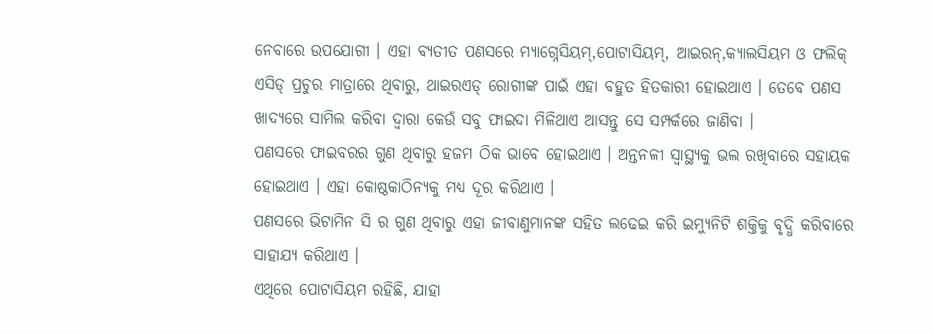ନେବାରେ ଉପଯୋଗୀ । ଏହା ବ୍ୟତୀତ ପଣସରେ ମ୍ୟାଗ୍ନେସିୟମ୍,ପୋଟାସିୟମ୍, ଆଇରନ୍,କ୍ୟାଲସିୟମ ଓ ଫଲିକ୍ ଏସିଡ୍ ପ୍ରଚୁର ମାତ୍ରାରେ ଥିବାରୁ, ଥାଇରଏଡ୍ ରୋଗୀଙ୍କ ପାଇଁ ଏହା ବହୁତ ହିତକାରୀ ହୋଇଥାଏ । ତେବେ ପଣସ ଖାଦ୍ୟରେ ସାମିଲ କରିବା ଦ୍ୱାରା କେଉଁ ସବୁ ଫାଇଦା ମିଳିଥାଏ ଆସନ୍ତୁ ସେ ସମ୍ପର୍କରେ ଜାଣିବା ।
ପଣସରେ ଫାଇବରର ଗୁଣ ଥିବାରୁ ହଜମ ଠିକ ଭାବେ ହୋଇଥାଏ । ଅନ୍ତନଳୀ ସ୍ୱାସ୍ଥ୍ୟକୁ ଭଲ ରଖିବାରେ ସହାୟକ ହୋଇଥାଏ । ଏହା କୋଷ୍ଠକାଠିନ୍ୟକୁ ମଧ୍ୟ ଦୂର କରିଥାଏ ।
ପଣସରେ ଭିଟାମିନ ସି ର ଗୁଣ ଥିବାରୁ ଏହା ଜୀବାଣୁମାନଙ୍କ ସହିତ ଲଢେଇ କରି ଇମ୍ୟୁନିଟି ଶକ୍ତିକୁ ବୃଦ୍ଧି କରିବାରେ ସାହାଯ୍ୟ କରିଥାଏ ।
ଏଥିରେ ପୋଟାସିୟମ ରହିଛି, ଯାହା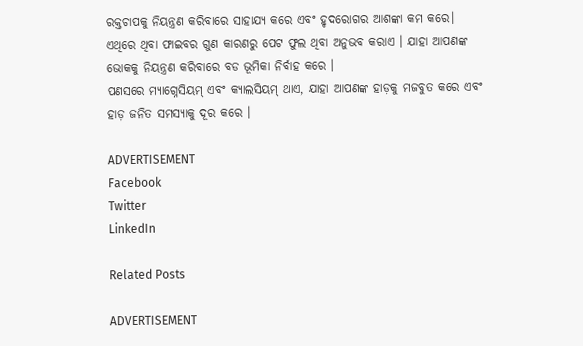ରକ୍ତଚାପକୁ ନିୟନ୍ତ୍ରଣ କରିବାରେ ସାହାଯ୍ୟ କରେ ଏବଂ ହୃଦରୋଗର ଆଶଙ୍କା କମ କରେ।
ଏଥିରେ ଥିବା ଫାଇବର ଗୁଣ କାରଣରୁ ପେଟ ଫୁଲ ଥିବା ଅନୁଭବ କରାଏ । ଯାହା ଆପଣଙ୍କ ଭୋକକୁ ନିୟନ୍ତ୍ରଣ କରିବାରେ ବଡ ଭୂମିକା ନିର୍ବାହ କରେ ।
ପଣସରେ ମ୍ୟାଗ୍ନେସିୟମ୍ ଏବଂ କ୍ୟାଲସିୟମ୍ ଥାଏ, ଯାହା ଆପଣଙ୍କ ହାଡ଼କୁ ମଜବୁତ କରେ ଏବଂ ହାଡ଼ ଜନିତ ସମସ୍ୟାକୁ ଦୂର କରେ ।

ADVERTISEMENT
Facebook
Twitter
LinkedIn

Related Posts

ADVERTISEMENT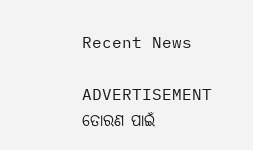Recent News

ADVERTISEMENT
ତୋରଣ ପାଇଁ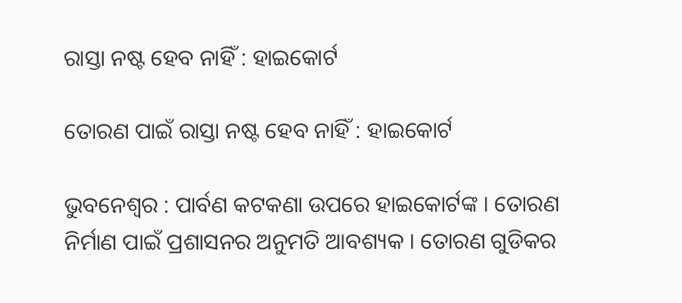ରାସ୍ତା ନଷ୍ଟ ହେବ ନାହିଁ : ହାଇକୋର୍ଟ

ତୋରଣ ପାଇଁ ରାସ୍ତା ନଷ୍ଟ ହେବ ନାହିଁ : ହାଇକୋର୍ଟ

ଭୁବନେଶ୍ୱର : ପାର୍ବଣ କଟକଣା ଉପରେ ହାଇକୋର୍ଟଙ୍କ । ତୋରଣ ନିର୍ମାଣ ପାଇଁ ପ୍ରଶାସନର ଅନୁମତି ଆବଶ୍ୟକ । ତୋରଣ ଗୁଡିକର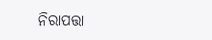ନିରାପତ୍ତା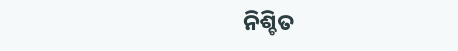ନିଶ୍ଚିତ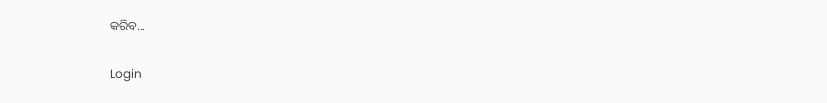କରିବ...

Login